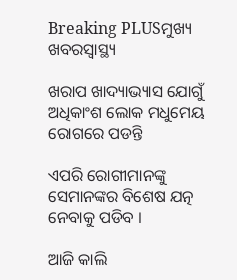Breaking PLUSମୁଖ୍ୟ ଖବରସ୍ୱାସ୍ଥ୍ୟ

ଖରାପ ଖାଦ୍ୟାଭ୍ୟାସ ଯୋଗୁଁ ଅଧିକାଂଶ ଲୋକ ମଧୁମେୟ ରୋଗରେ ପଡନ୍ତି

ଏପରି ରୋଗୀମାନଙ୍କୁ ସେମାନଙ୍କର ବିଶେଷ ଯତ୍ନ ନେବାକୁ ପଡିବ ।

ଆଜି କାଲି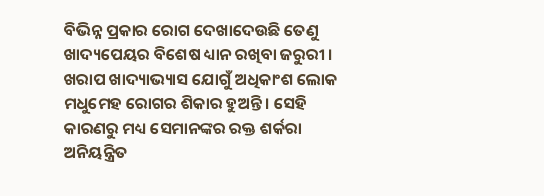ବିଭିନ୍ନ ପ୍ରକାର ରୋଗ ଦେଖାଦେଉଛି ତେଣୁ ଖାଦ୍ୟପେୟର ବିଶେଷ ଧ୍ୟାନ ରଖିବା ଜରୁରୀ । ଖରାପ ଖାଦ୍ୟାଭ୍ୟାସ ଯୋଗୁଁ ଅଧିକାଂଶ ଲୋକ ମଧୁମେହ ରୋଗର ଶିକାର ହୁଅନ୍ତି । ସେହି କାରଣରୁ ମଧ୍ୟ ସେମାନଙ୍କର ରକ୍ତ ଶର୍କରା ଅନିୟନ୍ତ୍ରିତ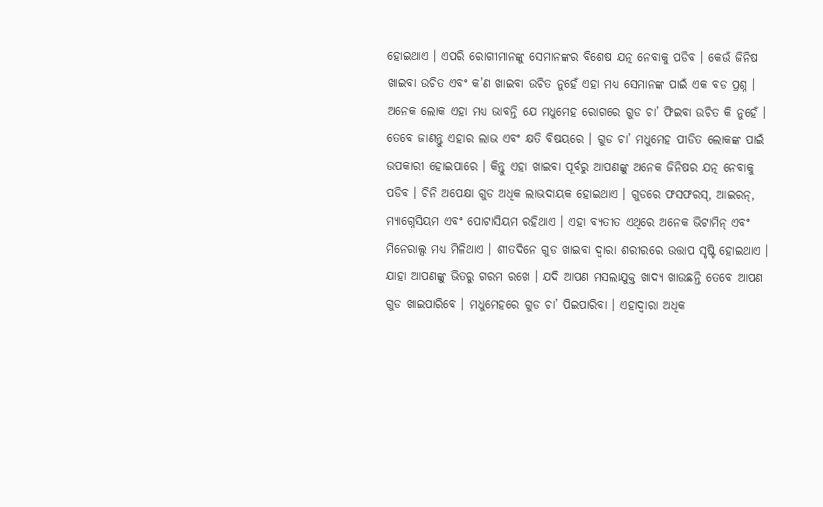ହୋଇଥାଏ । ଏପରି ରୋଗୀମାନଙ୍କୁ ସେମାନଙ୍କର ବିଶେଷ ଯତ୍ନ ନେବାକୁ ପଡିବ । କେଉଁ ଜିନିଷ ଖାଇବା ଉଚିତ ଏବଂ କ’ଣ ଖାଇବା ଉଚିତ ନୁହେଁ ଏହା ମଧ୍ୟ ସେମାନଙ୍କ ପାଇଁ ଏକ ବଡ ପ୍ରଶ୍ନ । ଅନେକ ଲୋକ ଏହା ମଧ୍ୟ ଭାବନ୍ତି ଯେ ମଧୁମେହ ରୋଗରେ ଗୁଡ ଚା’ ଫିଇବା ଉଚିତ କି ନୁହେଁ । ତେବେ ଜାଣନ୍ତୁ ଏହାର ଲାଭ ଏବଂ କ୍ଷତି ବିଷୟରେ । ଗୁଡ ଚା’ ମଧୁମେହ ପୀଡିତ ଲୋକଙ୍କ ପାଇଁ ଉପକାରୀ ହୋଇପାରେ । କିନ୍ତୁ ଏହା ଖାଇବା ପୂର୍ବରୁ ଆପଣଙ୍କୁ ଅନେକ ଜିନିଷର ଯତ୍ନ ନେବାକୁ ପଡିବ । ଚିନି ଅପେକ୍ଷା ଗୁଡ ଅଧିକ ଲାଭଦାୟକ ହୋଇଥାଏ । ଗୁଡରେ ଫସଫରସ୍, ଆଇରନ୍, ମ୍ୟାଗ୍ନେସିୟମ ଏବଂ ପୋଟାସିୟମ ରହିଥାଏ । ଏହା ବ୍ୟତୀତ ଏଥିରେ ଅନେକ ଭିଟାମିନ୍ ଏବଂ ମିନେରାଲ୍ସ ମଧ୍ୟ ମିଳିଥାଏ । ଶୀତଦିନେ ଗୁଡ ଖାଇବା ଦ୍ୱାରା ଶରୀରରେ ଉତ୍ତାପ ସୃଷ୍ଟି ହୋଇଥାଏ । ଯାହା ଆପଣଙ୍କୁ ଭିତରୁ ଗରମ ରଖେ । ଯଦି ଆପଣ ମସଲାଯୁକ୍ତ ଖାଦ୍ୟ ଖାଉଛନ୍ତି ତେବେ ଆପଣ ଗୁଡ ଖାଇପାରିବେ । ମଧୁମେହରେ ଗୁଡ ଚା’ ପିଇପାରିବା । ଏହାଦ୍ୱାରା ଅଧିକ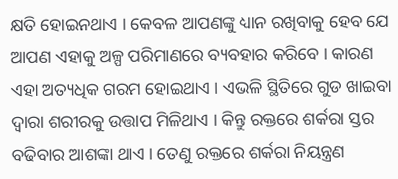କ୍ଷତି ହୋଇନଥାଏ । କେବଳ ଆପଣଙ୍କୁ ଧ୍ୟାନ ରଖିବାକୁ ହେବ ଯେ ଆପଣ ଏହାକୁ ଅଳ୍ପ ପରିମାଣରେ ବ୍ୟବହାର କରିବେ । କାରଣ ଏହା ଅତ୍ୟଧିକ ଗରମ ହୋଇଥାଏ । ଏଭଳି ସ୍ଥିତିରେ ଗୁଡ ଖାଇବା ଦ୍ୱାରା ଶରୀରକୁ ଉତ୍ତାପ ମିଳିଥାଏ । କିନ୍ତୁ ରକ୍ତରେ ଶର୍କରା ସ୍ତର ବଢିବାର ଆଶଙ୍କା ଥାଏ । ତେଣୁ ରକ୍ତରେ ଶର୍କରା ନିୟନ୍ତ୍ରଣ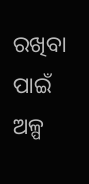ରଖିବା ପାଇଁ ଅଳ୍ପ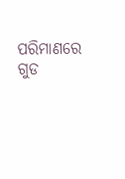ପରିମାଣରେ ଗୁଡ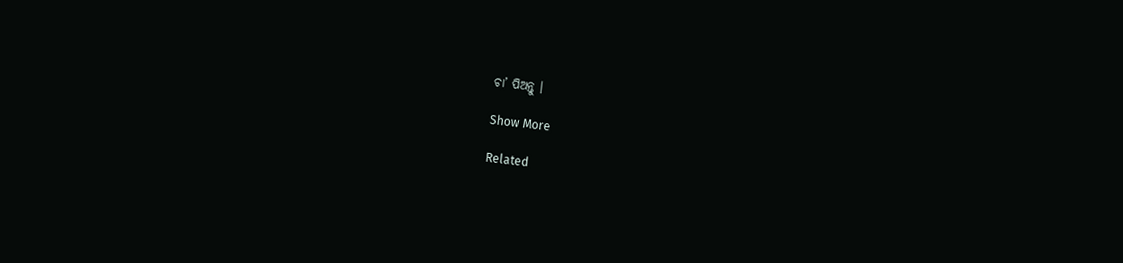ଚା’ ପିଅନ୍ତୁ ।

Show More

Related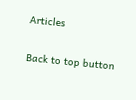Articles

Back to top button